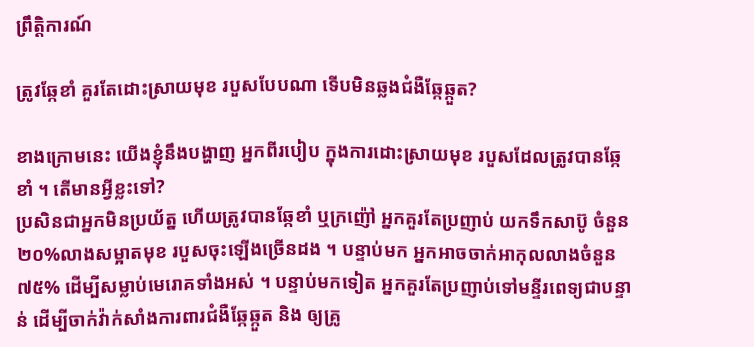ព្រឹត្តិការណ៍

ត្រូវឆ្កែខាំ គួរតែដោះស្រាយមុខ របួសបែបណា ទើបមិនឆ្លងជំងឺឆ្កែឆ្កួត?

ខាងក្រោមនេះ យើងខ្ញុំនឹងបង្ហាញ អ្នកពីរបៀប ក្នុងការដោះស្រាយមុខ របួសដែលត្រូវបានឆ្កែខាំ ។ តើមានអ្វីខ្លះទៅ?
ប្រសិនជាអ្នកមិនប្រយ័ត្ន ហើយត្រូវបានឆ្កែខាំ ឬក្រញ៉ៅ អ្នកគួរតែប្រញាប់ យកទឹកសាប៊ូ ចំនួន២០%លាងសម្អាតមុខ របួសចុះឡើងច្រើនដង ។ បន្ទាប់មក អ្នកអាចចាក់អាកុលលាងចំនួន៧៥% ដើម្បីសម្លាប់មេរោគទាំងអស់ ។ បន្ទាប់មកទៀត អ្នកគួរតែប្រញាប់ទៅមន្ទីរពេទ្យជាបន្ទាន់ ដើម្បីចាក់វ៉ាក់សាំងការពារជំងឺឆ្កែឆ្កួត និង ឲ្យគ្រូ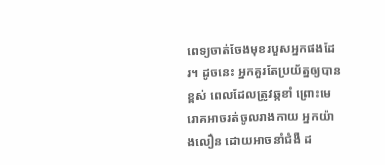ពេទ្យចាត់ចែងមុខរបួសអ្នកផងដែរ។ ដូចនេះ អ្នកគួរតែប្រយ័ត្នឲ្យបានខ្ពស់ ពេលដែលត្រូវឆ្កខាំ ព្រោះមេរោគអាចរត់ចូលរាងកាយ អ្នកយ៉ាងលឿន ដោយអាចនាំជំងឺ ដ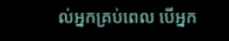ល់អ្នកគ្រប់ពេល បើអ្នក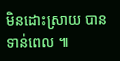មិនដោះស្រាយ បានទាន់ពេល ៕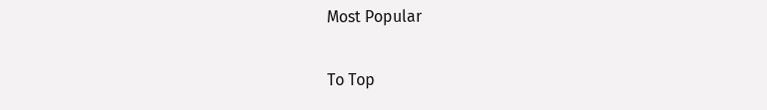Most Popular

To Top